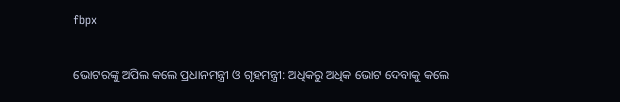fbpx

ଭୋଟରଙ୍କୁ ଅପିଲ କଲେ ପ୍ରଧାନମନ୍ତ୍ରୀ ଓ ଗୃହମନ୍ତ୍ରୀ: ଅଧିକରୁ ଅଧିକ ଭୋଟ ଦେବାକୁ କଲେ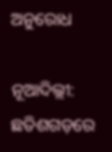ଅନୁରୋଧ

ନୂଆଦିଲ୍ଲୀ: ଛତିଶଗଡ଼ରେ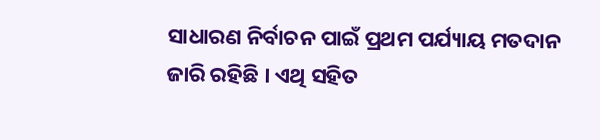ସାଧାରଣ ନିର୍ବାଚନ ପାଇଁ ପ୍ରଥମ ପର୍ଯ୍ୟାୟ ମତଦାନ ଜାରି ରହିଛି । ଏଥି ସହିତ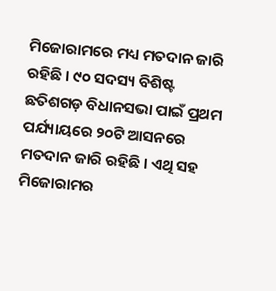ମିଜୋରାମରେ ମଧ୍ୟ ମତଦାନ ଜାରି ରହିଛି । ୯୦ ସଦସ୍ୟ ବିଶିଷ୍ଟ ଛତିଶଗଡ଼ ବିଧାନସଭା ପାଇଁ ପ୍ରଥମ ପର୍ଯ୍ୟାୟରେ ୨୦ଟି ଆସନରେ ମତଦାନ ଜାରି ରହିଛି । ଏଥି ସହ ମିଜୋରାମର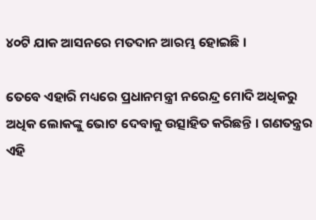୪୦ଟି ଯାକ ଆସନରେ ମତଦାନ ଆରମ୍ଭ ହୋଇଛି ।

ତେବେ ଏହାରି ମଧ୍ୟରେ ପ୍ରଧାନମନ୍ତ୍ରୀ ନରେନ୍ଦ୍ର ମୋଦି ଅଧିକରୁ ଅଧିକ ଲୋକଙ୍କୁ ଭୋଟ ଦେବାକୁ ଉତ୍ସାହିତ କରିଛନ୍ତି । ଗଣତନ୍ତ୍ରର ଏହି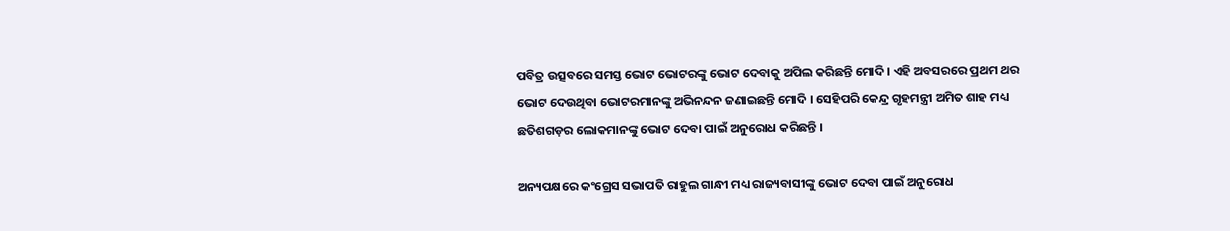ପବିତ୍ର ଉତ୍ସବରେ ସମସ୍ତ ଭୋଟ ଭୋଟରଙ୍କୁ ଭୋଟ ଦେବାକୁ ଅପିଲ କରିଛନ୍ତି ମୋଦି । ଏହି ଅବସରରେ ପ୍ରଥମ ଥର ଭୋଟ ଦେଉଥିବା ଭୋଟରମାନଙ୍କୁ ଅଭିନନ୍ଦନ ଜଣାଇଛନ୍ତି ମୋଦି । ସେହିପରି କେନ୍ଦ୍ର ଗୃହମନ୍ତ୍ରୀ ଅମିତ ଶାହ ମଧ୍ୟ ଛତିଶଗଡ଼ର ଲୋକମାନଙ୍କୁ ଭୋଟ ଦେବା ପାଇଁ ଅନୁରୋଧ କରିଛନ୍ତି ।

ଅନ୍ୟପକ୍ଷରେ କଂଗ୍ରେସ ସଭାପତି ରାହୁଲ ଗାନ୍ଧୀ ମଧ୍ୟ ରାଜ୍ୟବାସୀଙ୍କୁ ଭୋଟ ଦେବା ପାଇଁ ଅନୁରୋଧ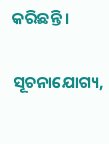କରିଛନ୍ତି ।

ସୂଚନାଯୋଗ୍ୟ,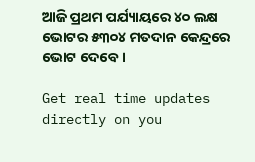ଆଜି ପ୍ରଥମ ପର୍ଯ୍ୟାୟରେ ୪୦ ଲକ୍ଷ ଭୋଟର ୫୩୦୪ ମତଦାନ କେନ୍ଦ୍ରରେ ଭୋଟ ଦେବେ ।

Get real time updates directly on you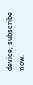device, subscribe now.